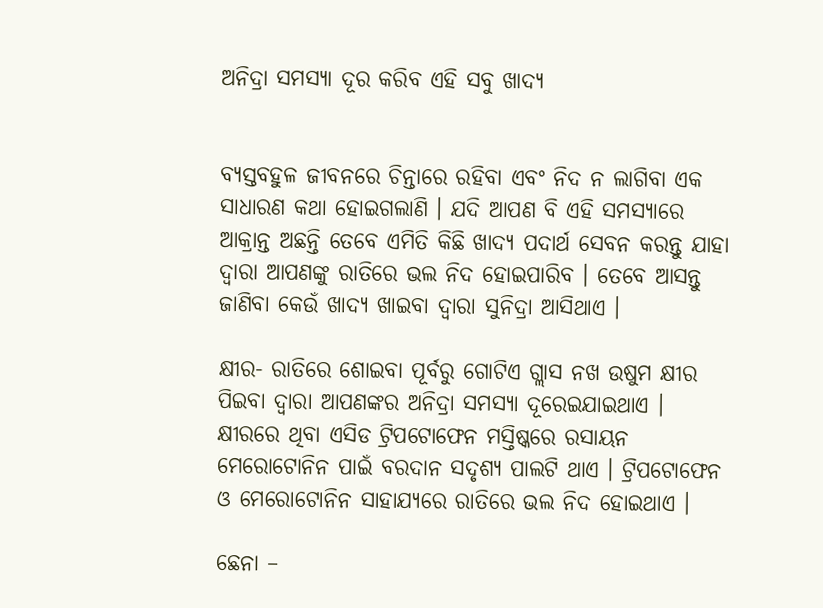ଅନିଦ୍ରା ସମସ୍ୟା ଦୂର କରିବ ଏହି ସବୁ ଖାଦ୍ୟ


ବ୍ୟସ୍ତବହୁଳ ଜୀବନରେ ଚିନ୍ତାରେ ରହିବା ଏବଂ ନିଦ ନ ଲାଗିବା ଏକ ସାଧାରଣ କଥା ହୋଇଗଲାଣି । ଯଦି ଆପଣ ବି ଏହି ସମସ୍ୟାରେ ଆକ୍ରାନ୍ତ ଅଛନ୍ତି ତେବେ ଏମିତି କିଛି ଖାଦ୍ୟ ପଦାର୍ଥ ସେବନ କରନ୍ତୁ ଯାହା ଦ୍ୱାରା ଆପଣଙ୍କୁ ରାତିରେ ଭଲ ନିଦ ହୋଇପାରିବ । ତେବେ ଆସନ୍ତୁ ଜାଣିବା କେଉଁ ଖାଦ୍ୟ ଖାଇବା ଦ୍ୱାରା ସୁନିଦ୍ରା ଆସିଥାଏ ।

କ୍ଷୀର- ରାତିରେ ଶୋଇବା ପୂର୍ବରୁ ଗୋଟିଏ ଗ୍ଲାସ ନଖ ଉଷୁମ କ୍ଷୀର ପିଇବା ଦ୍ୱାରା ଆପଣଙ୍କର ଅନିଦ୍ରା ସମସ୍ୟା ଦୂରେଇଯାଇଥାଏ । କ୍ଷୀରରେ ଥିବା ଏସିଡ ଟ୍ରିପଟୋଫେନ ମସ୍ତିଷ୍କରେ ରସାୟନ ମେରୋଟୋନିନ ପାଇଁ ବରଦାନ ସଦୃଶ୍ୟ ପାଲଟି ଥାଏ । ଟ୍ରିପଟୋଫେନ ଓ ମେରୋଟୋନିନ ସାହାଯ୍ୟରେ ରାତିରେ ଭଲ ନିଦ ହୋଇଥାଏ ।

ଛେନା –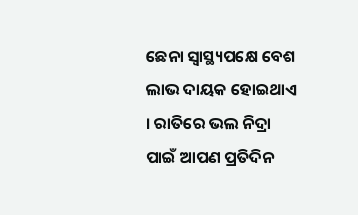ଛେନା ସ୍ୱାସ୍ଥ୍ୟପକ୍ଷେ ବେଶ ଲାଭ ଦାୟକ ହୋଇଥାଏ । ରାତିରେ ଭଲ ନିଦ୍ରା ପାଇଁ ଆପଣ ପ୍ରତିଦିନ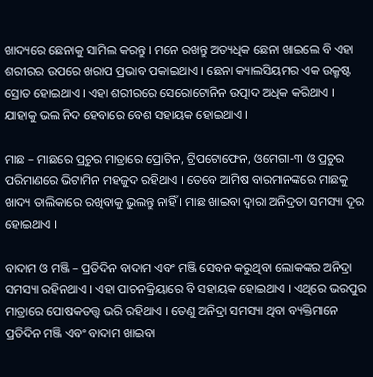ଖାଦ୍ୟରେ ଛେନାକୁ ସାମିଲ କରନ୍ତୁ । ମନେ ରଖନ୍ତୁ ଅତ୍ୟଧିକ ଛେନା ଖାଇଲେ ବି ଏହା ଶରୀରର ଉପରେ ଖରାପ ପ୍ରଭାବ ପକାଇଥାଏ । ଛେନା କ୍ୟାଲସିୟମର ଏକ ଉକ୍ରୃଷ୍ଟ ସ୍ରୋତ ହୋଇଥାଏ । ଏହା ଶରୀରରେ ସେରୋଟୋନିନ ଉତ୍ପାଦ ଅଧିକ କରିଥାଏ । ଯାହାକୁ ଭଲ ନିଦ ହେବାରେ ବେଶ ସହାୟକ ହୋଇଥାଏ ।

ମାଛ – ମାଛରେ ପ୍ରଚୁର ମାତ୍ରାରେ ପ୍ରୋଟିନ, ଟ୍ରିପଟୋଫେନ, ଓମେଗା-୩ ଓ ପ୍ରଚୁର ପରିମାଣରେ ଭିଟାମିନ ମହଜୁଦ ରହିଥାଏ । ତେବେ ଆମିଷ ବାରମାନଙ୍କରେ ମାଛକୁ ଖାଦ୍ୟ ତାଲିକାରେ ରଖିବାକୁ ଭୁଲନ୍ତୁ ନାହିଁ । ମାଛ ଖାଇବା ଦ୍ୱାରା ଅନିଦ୍ରତା ସମସ୍ୟା ଦୂର ହୋଇଥାଏ ।

ବାଦାମ ଓ ମଞ୍ଜି – ପ୍ରତିଦିନ ବାଦାମ ଏବଂ ମଞ୍ଜି ସେବନ କରୁଥିବା ଲୋକଙ୍କର ଅନିଦ୍ରା ସମସ୍ୟା ରହିନଥାଏ । ଏହା ପାଚନକ୍ରିୟାରେ ବି ସହାୟକ ହୋଇଥାଏ । ଏଥିରେ ଭରପୁର ମାତ୍ରାରେ ପୋଷକତତ୍ତ୍ୱ ଭରି ରହିଥାଏ । ତେଣୁ ଅନିଦ୍ରା ସମସ୍ୟା ଥିବା ବ୍ୟକ୍ତିମାନେ ପ୍ରତିଦିନ ମଞ୍ଜି ଏବଂ ବାଦାମ ଖାଇବା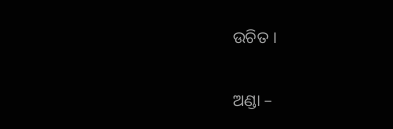ଉଚିତ ।

ଅଣ୍ଡା –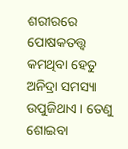ଶରୀରରେ ପୋଷକତତ୍ତ୍ୱ କମଥିବା ହେତୁ ଅନିଦ୍ରା ସମସ୍ୟା ଉପୁଜିଥାଏ । ତେଣୁ ଶୋଇବା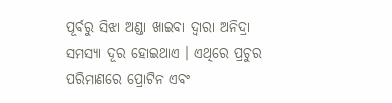ପୂର୍ବରୁ ସିଝା ଅଣ୍ଡା ଖାଇବା ଦ୍ୱାରା ଅନିଦ୍ରା ସମସ୍ୟା ଦୂର ହୋଇଥାଏ । ଏଥିରେ ପ୍ରଚୁର ପରିମାଣରେ ପ୍ରୋଟିନ ଏବଂ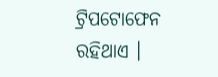ଟ୍ରିପଟୋଫେନ ରହିଥାଏ ।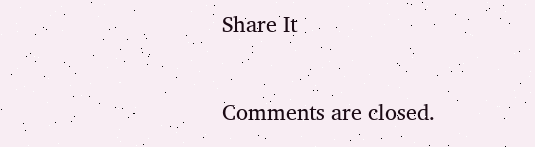Share It

Comments are closed.